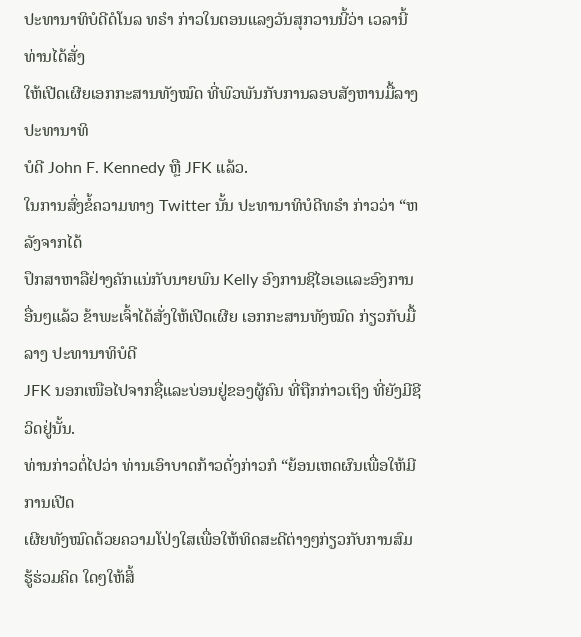ປະທານາທິບໍດີດໍໂນລ ທຣຳ ກ່າວໃນຕອນແລງວັນສຸກວານນີ້ວ່າ ເວລານີ້ທ່ານໄດ້ສັ່ງ
ໃຫ້ເປີດເຜີຍເອກກະສານທັງໝົດ ທີ່ພົວພັນກັບການລອບສັງຫານມື້ລາງປະທານາທິ
ບໍດີ John F. Kennedy ຫຼື JFK ແລ້ວ.
ໃນການສົ່ງຂໍ້ຄວາມທາງ Twitter ນັ້ນ ປະທານາທິບໍດີທຣຳ ກ່າວວ່າ “ຫລັງຈາກໄດ້
ປຶກສາຫາລືຢ່າງຄັກແນ່ກັບນາຍພົນ Kelly ອົງການຊີໄອເອແລະອົງການອື່ນໆແລ້ວ ຂ້າພະເຈົ້າໄດ້ສັ່ງໃຫ້ເປີດເຜີຍ ເອກກະສານທັງໝົດ ກ່ຽວກັບມື້ລາງ ປະທານາທິບໍດີ
JFK ນອກເໜືອໄປຈາກຊື່ແລະບ່ອນຢູ່ຂອງຜູ້ຄົນ ທີ່ຖືກກ່າວເຖິງ ທີ່ຍັງມີຊີວິດຢູ່ນັ້ນ.
ທ່ານກ່າວຕໍ່ໄປວ່າ ທ່ານເອົາບາດກ້າວດັ່ງກ່າວກໍ “ຍ້ອນເຫດຜົນເພື່ອໃຫ້ມີການເປີດ
ເຜີຍທັງໝົດດ້ວຍຄວາມໂປ່ງໃສເພື່ອໃຫ້ທິດສະດີຕ່າງໆກ່ຽວກັບການສົມຮູ້ຮ່ວມຄິດ ໃດໆໃຫ້ສິ້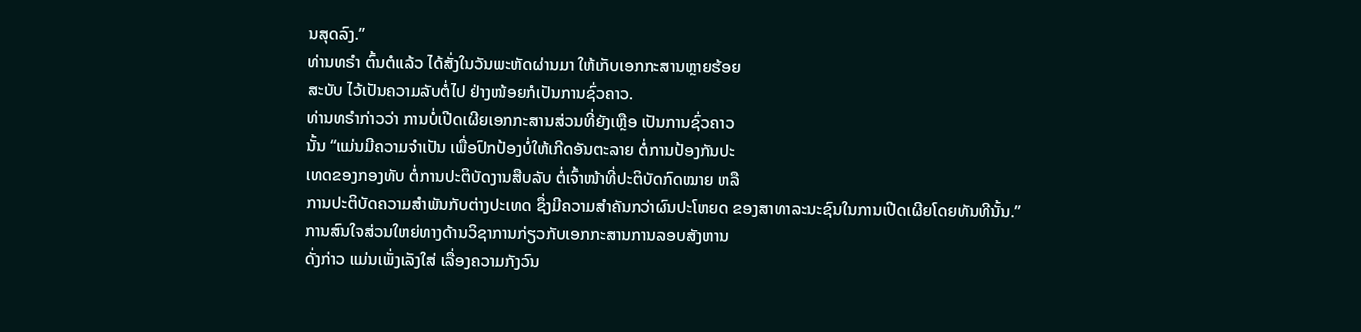ນສຸດລົງ.”
ທ່ານທຣຳ ຕົ້ນຕໍແລ້ວ ໄດ້ສັ່ງໃນວັນພະຫັດຜ່ານມາ ໃຫ້ເກັບເອກກະສານຫຼາຍຮ້ອຍ
ສະບັບ ໄວ້ເປັນຄວາມລັບຕໍ່ໄປ ຢ່າງໜ້ອຍກໍເປັນການຊົ່ວຄາວ.
ທ່ານທຣຳກ່າວວ່າ ການບໍ່ເປີດເຜີຍເອກກະສານສ່ວນທີ່ຍັງເຫຼືອ ເປັນການຊົ່ວຄາວ
ນັ້ນ “ແມ່ນມີຄວາມຈຳເປັນ ເພື່ອປົກປ້ອງບໍ່ໃຫ້ເກີດອັນຕະລາຍ ຕໍ່ການປ້ອງກັນປະ
ເທດຂອງກອງທັບ ຕໍ່ການປະຕິບັດງານສືບລັບ ຕໍ່ເຈົ້າໜ້າທີ່ປະຕິບັດກົດໝາຍ ຫລື
ການປະຕິບັດຄວາມສຳພັນກັບຕ່າງປະເທດ ຊຶ່ງມີຄວາມສຳຄັນກວ່າຜົນປະໂຫຍດ ຂອງສາທາລະນະຊົນໃນການເປີດເຜີຍໂດຍທັນທີນັ້ນ.”
ການສົນໃຈສ່ວນໃຫຍ່ທາງດ້ານວິຊາການກ່ຽວກັບເອກກະສານການລອບສັງຫານ
ດັ່ງກ່າວ ແມ່ນເພັ່ງເລັງໃສ່ ເລື່ອງຄວາມກັງວົນ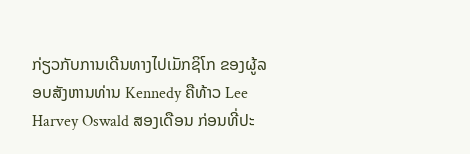ກ່ຽວກັບການເດີນທາງໄປເມັກຊິໂກ ຂອງຜູ້ລອບສັງຫານທ່ານ Kennedy ຄືທ້າວ Lee Harvey Oswald ສອງເດືອນ ກ່ອນທີ່ປະ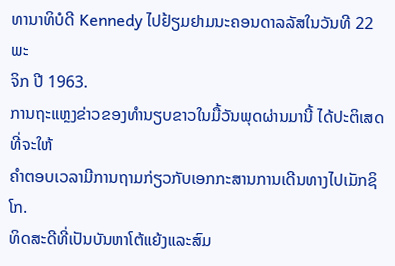ທານາທິບໍດີ Kennedy ໄປຢ້ຽມຢາມນະຄອນດາລລັສໃນວັນທີ 22 ພະ
ຈິກ ປີ 1963.
ການຖະແຫຼງຂ່າວຂອງທຳນຽບຂາວໃນມື້ວັນພຸດຜ່ານມານີ້ ໄດ້ປະຕິເສດທີ່ຈະໃຫ້
ຄຳຕອບເວລາມີການຖາມກ່ຽວກັບເອກກະສານການເດີນທາງໄປເມັກຊິໂກ.
ທິດສະດີທີ່ເປັນບັນຫາໂຕ້ແຍ້ງແລະສົມ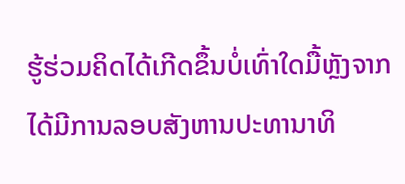ຮູ້ຮ່ວມຄິດໄດ້ເກີດຂຶ້ນບໍ່ເທົ່າໃດມື້ຫຼັງຈາກ
ໄດ້ມີການລອບສັງຫານປະທານາທິ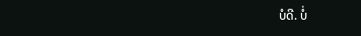ບໍດີ. ບໍ່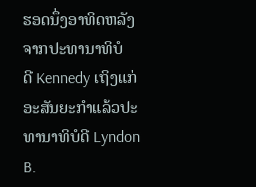ຮອດນຶ່ງອາທິດຫລັງຈາກປະທານາທິບໍ
ດີ Kennedy ເຖິງແກ່ອະສັນຍະກຳແລ້ວປະທານາທິບໍດີ Lyndon B.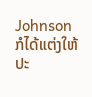Johnson
ກໍໄດ້ແຕ່ງໃຫ້ ປະ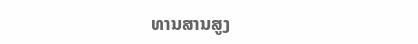ທານສານສູງ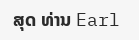ສຸດ ທ່ານ Earl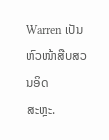Warren ເປັນຫົວໜ້າສືບສວນອິດ
ສະຫຼະ.